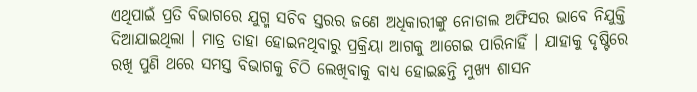ଏଥିପାଇଁ ପ୍ରତି ବିଭାଗରେ ଯୁଗ୍ମ ସଚିବ ସ୍ତରର ଜଣେ ଅଧିକାରୀଙ୍କୁ ନୋଡାଲ ଅଫିସର ଭାବେ ନିଯୁକ୍ତି ଦିଆଯାଇଥିଲା । ମାତ୍ର ତାହା ହୋଇନଥିବାରୁ ପ୍ରକ୍ରିୟା ଆଗକୁ ଆଗେଇ ପାରିନାହିଁ । ଯାହାକୁ ଦୃଷ୍ଟିରେ ରଖି ପୁଣି ଥରେ ସମସ୍ତ ବିଭାଗକୁ ଚିଠି ଲେଖିବାକୁ ବାଧ୍ୟ ହୋଇଛନ୍ତି ମୁଖ୍ୟ ଶାସନ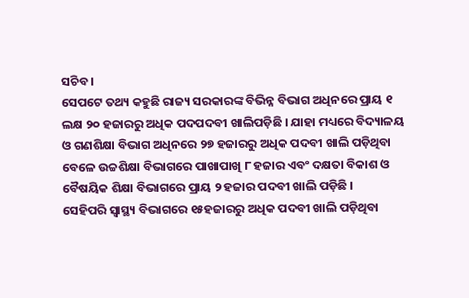ସଚିବ ।
ସେପଟେ ତଥ୍ୟ କହୁଛି ରାଜ୍ୟ ସରକାରଙ୍କ ବିଭିନ୍ନ ବିଭାଗ ଅଧିନରେ ପ୍ରାୟ ୧ ଲକ୍ଷ ୨୦ ହଜାରରୁ ଅଧିକ ପଦପଦବୀ ଖାଲିପଡ଼ିଛି । ଯାହା ମଧ୍ୟରେ ବିଦ୍ୟାଳୟ ଓ ଗଣଶିକ୍ଷା ବିଭାଗ ଅଧିନରେ ୨୭ ହଜାରରୁ ଅଧିକ ପଦବୀ ଖାଲି ପଡ଼ିଥିବା ବେଳେ ଉଚ୍ଚଶିକ୍ଷା ବିଭାଗରେ ପାଖାପାଖି ୮ ହଜାର ଏବଂ ଦକ୍ଷତା ବିକାଶ ଓ ବୈଷୟିକ ଶିକ୍ଷା ବିଭାଗରେ ପ୍ରାୟ ୨ ହଜାର ପଦବୀ ଖାଲି ପଡ଼ିଛି ।
ସେହିପରି ସ୍ବାସ୍ଥ୍ୟ ବିଭାଗରେ ୧୫ହଜାରରୁ ଅଧିକ ପଦବୀ ଖାଲି ପଡ଼ିଥିବା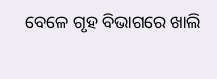ବେଳେ ଗୃହ ବିଭାଗରେ ଖାଲି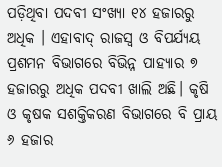ପଡ଼ିଥିବା ପଦବୀ ସଂଖ୍ୟା ୧୪ ହଜାରରୁ ଅଧିକ । ଏହାବାଦ୍ ରାଜସ୍ବ ଓ ବିପର୍ଯ୍ୟୟ ପ୍ରଶମନ ବିଭାଗରେ ବିଭିନ୍ନ ପାହ୍ୟାର ୭ ହଜାରରୁ ଅଧିକ ପଦବୀ ଖାଲି ଅଛି। କୃଷି ଓ କୃଷକ ସଶକ୍ତିକରଣ ବିଭାଗରେ ବି ପ୍ରାୟ ୬ ହଜାର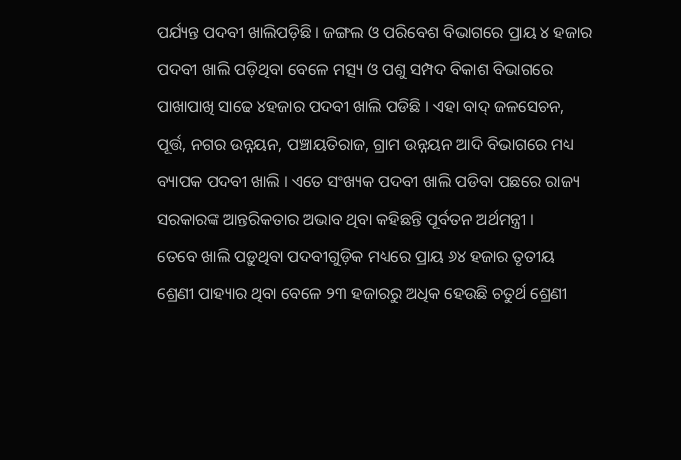ପର୍ଯ୍ୟନ୍ତ ପଦବୀ ଖାଲିପଡ଼ିଛି । ଜଙ୍ଗଲ ଓ ପରିବେଶ ବିଭାଗରେ ପ୍ରାୟ ୪ ହଜାର ପଦବୀ ଖାଲି ପଡ଼ିଥିବା ବେଳେ ମତ୍ସ୍ୟ ଓ ପଶୁ ସମ୍ପଦ ବିକାଶ ବିଭାଗରେ ପାଖାପାଖି ସାଢେ ୪ହଜାର ପଦବୀ ଖାଲି ପଡିଛି । ଏହା ବାଦ୍ ଜଳସେଚନ, ପୂର୍ତ୍ତ, ନଗର ଉନ୍ନୟନ, ପଞ୍ଚାୟତିରାଜ, ଗ୍ରାମ ଉନ୍ନୟନ ଆଦି ବିଭାଗରେ ମଧ୍ୟ ବ୍ୟାପକ ପଦବୀ ଖାଲି । ଏତେ ସଂଖ୍ୟକ ପଦବୀ ଖାଲି ପଡିବା ପଛରେ ରାଜ୍ୟ ସରକାରଙ୍କ ଆନ୍ତରିକତାର ଅଭାବ ଥିବା କହିଛନ୍ତି ପୂର୍ବତନ ଅର୍ଥମନ୍ତ୍ରୀ ।
ତେବେ ଖାଲି ପଡ଼ୁଥିବା ପଦବୀଗୁଡ଼ିକ ମଧ୍ୟରେ ପ୍ରାୟ ୬୪ ହଜାର ତୃତୀୟ ଶ୍ରେଣୀ ପାହ୍ୟାର ଥିବା ବେଳେ ୨୩ ହଜାରରୁ ଅଧିକ ହେଉଛି ଚତୁର୍ଥ ଶ୍ରେଣୀ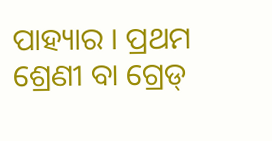ପାହ୍ୟାର । ପ୍ରଥମ ଶ୍ରେଣୀ ବା ଗ୍ରେଡ୍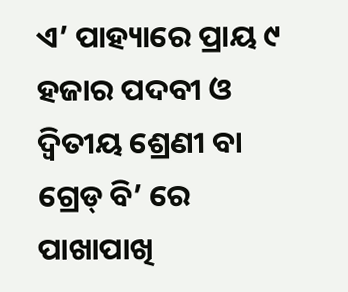ଏ’ ପାହ୍ୟାରେ ପ୍ରାୟ ୯ ହଜାର ପଦବୀ ଓ ଦ୍ୱିତୀୟ ଶ୍ରେଣୀ ବା ଗ୍ରେଡ୍ ବି’ ରେ ପାଖାପାଖି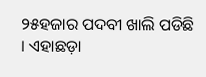୨୫ହଜାର ପଦବୀ ଖାଲି ପଡିଛି । ଏହାଛଡ଼ା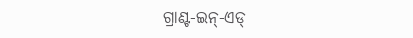ଗ୍ରାଣ୍ଟ-ଇନ୍-ଏଡ୍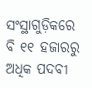ସଂସ୍ଥାଗୁଡ଼ିକରେ ବି ୧୧ ହଜାରରୁ ଅଧିକ ପଦବୀ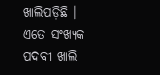ଖାଲିପଡ଼ିଛି । ଏତେ ସଂଖ୍ୟକ ପଦବୀ ଖାଲି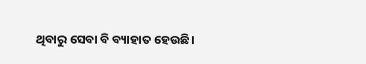ଥିବାରୁ ସେବା ବି ବ୍ୟାହାତ ହେଉଛି।